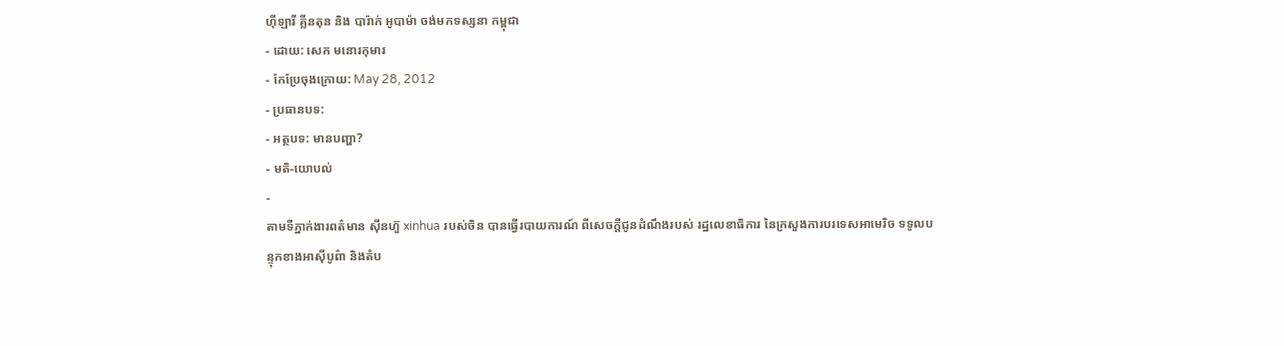ហ៊ីឡារី គ្លីនតុន និង បារ៉ាក់ អូបាម៉ា ចង់មកទស្សនា កម្ពុជា
- ដោយ: សេក មនោរកុមារ
- កែប្រែចុងក្រោយ: May 28, 2012
- ប្រធានបទ:
- អត្ថបទ: មានបញ្ហា?
- មតិ-យោបល់
-
តាមទីភ្នាក់ងារពត៌មាន ស៊ីនហ៊ួ xinhua របស់ចិន បានធ្វើរបាយការណ៍ ពីសេចក្ដីជូនដំណឹងរបស់ រដ្ឋលេខាធិការ នៃក្រសួងការបរទេសអាមេរិច ទទូលបន្ទុកខាងអាស៊ីបូព៌ា និងតំប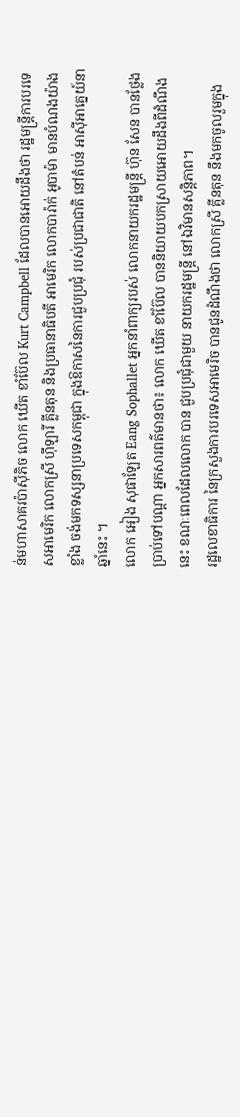ន់មហាសាគរប៉ាស៊ីភិច លោក ឃើត ខាំប៊ែល Kurt Campbell ដែលបានអោយដឹងថា រដ្ឋមន្រ្តីការបរទេសអាមេរិក លោកស្រី ហ៊ីឡារី គ្លីនតុន និងប្រធានាធិបតី អាមេរិក លោកបារ៉ាក់ អូបាម៉ា មានបំណងយ៉ាងខ្លាំង ចង់មកទស្សនាប្រទេសកម្ពុជា ក្នុងឱកាសនៃការជួបប្រជុំ របស់ប្រជាជាតិ នៅតំបន់ អាស៊ីអាគ្នេយ៍នាឆ្នាំនេះ ។
លោក អៀង សុផាឡែត Eang Sophallet អ្នកនាំពាក្យរបស់ លោកនាយករដ្ឋមន្ត្រី ហ៊ុន សែន បានថ្លែងប្រាប់ទៅបណ្ដា អ្នកសារពត៌មានថា៖ លោក ឃើត ខាំប៊ែល បាននិយាយបកស្រាយអោយដឹងពីដំណឹងនេះ ខណៈពេលដែលលោក បាន ជួបប្រជុំជាមួយ នាយករដ្ឋមន្ដ្រី នៅឯវិមានសន្ដិភាព។
រដ្ឋលេខាធិការ នៃក្រសួងការបរទេសអាមេរិច បានជូនដំណឹងថា លោកស្រី គ្លីនតុន នឹងមកចូលរួមក្នុង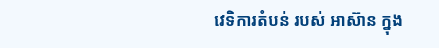វេទិការតំបន់ របស់ អាស៊ាន ក្នុង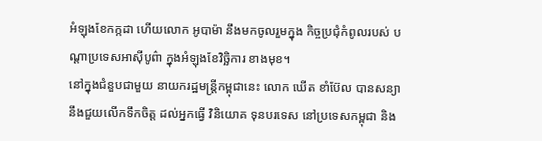អំឡុងខែកក្កដា ហើយលោក អូបាម៉ា នឹងមកចូលរួមក្នុង កិច្ចប្រជុំកំពូលរបស់ បណ្ដាប្រទេសអាស៊ីបូព៌ា ក្នុងអំឡុងខែវិច្ឆិការ ខាងមុខ។
នៅក្នុងជំនួបជាមួយ នាយករដ្ឋមន្ដ្រីកម្ពុជានេះ លោក ឃើត ខាំប៊ែល បានសន្យា នឹងជួយលើកទឹកចិត្ត ដល់អ្នកធ្វើ វិនិយោគ ទុនបរទេស នៅប្រទេសកម្ពុជា និង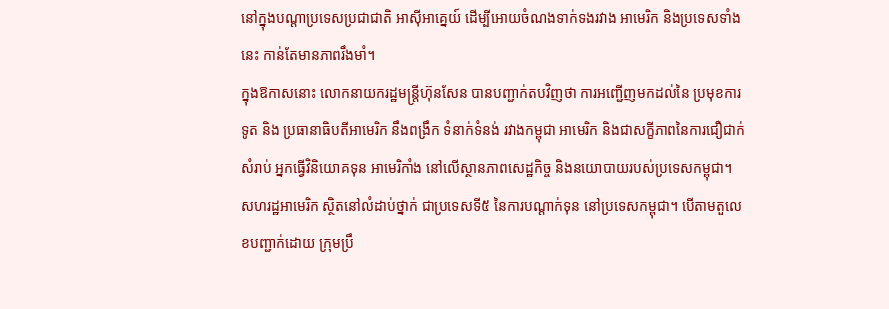នៅក្នុងបណ្ដាប្រទេសប្រជាជាតិ អាស៊ីអាគ្នេយ៍ ដើម្បីអោយចំណងទាក់ទងរវាង អាមេរិក និងប្រទេសទាំងនេះ កាន់តែមានភាពរឹងមាំ។
ក្នុងឱកាសនោះ លោកនាយករដ្ឋមន្ដ្រីហ៊ុនសែន បានបញ្ជាក់តបវិញថា ការអញ្ជើញមកដល់នៃ ប្រមុខការទូត និង ប្រធានាធិបតីអាមេរិក នឹងពង្រឹក ទំនាក់ទំនង់ រវាងកម្ពុជា អាមេរិក និងជាសក្ខីភាពនៃការជឿជាក់សំរាប់ អ្នកធ្វើវិនិយោគទុន អាមេរិកាំង នៅលើស្ថានភាពសេដ្ឋកិច្ច និងនយោបាយរបស់ប្រទេសកម្ពុជា។
សហរដ្ឋអាមេរិក ស្ថិតនៅលំដាប់ថ្នាក់ ជាប្រទេសទី៥ នៃការបណ្ដាក់ទុន នៅប្រទេសកម្ពុជា។ បើតាមតួលេខបញ្ជាក់ដោយ ក្រុមប្រឹ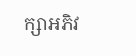ក្សាអភិវ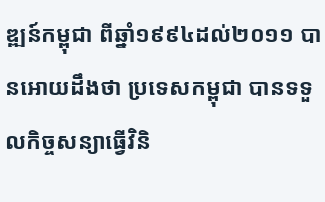ឌ្ឍន៍កម្ពុជា ពីឆ្នាំ១៩៩៤ដល់២០១១ បានអោយដឹងថា ប្រទេសកម្ពុជា បានទទួលកិច្ចសន្យាធ្វើវិនិ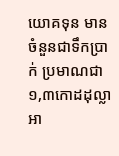យោគទុន មានចំនួនជាទឹកប្រាក់ ប្រមាណជា ១,៣កោដដុល្លាអា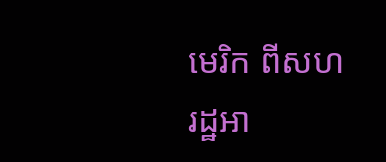មេរិក ពីសហរដ្ឋអា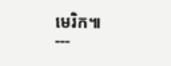មេរិក៕
---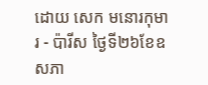ដោយ សេក មនោរកុមារ - ប៉ារីស ថ្ងៃទី២៦ខែឧសភា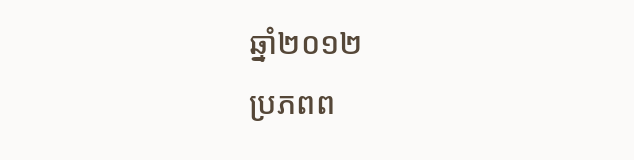ឆ្នាំ២០១២
ប្រភពព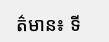ត៌មាន៖ ទី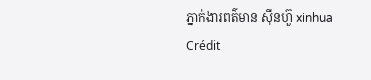ភ្នាក់ងារពត៌មាន ស៊ីនហ៊ួ xinhua
Crédit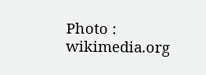Photo : wikimedia.org